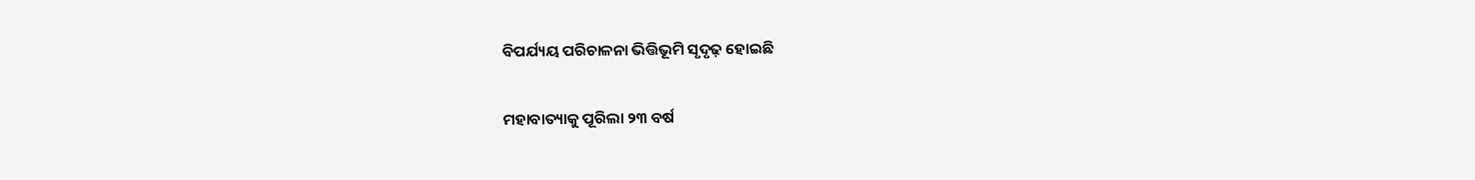ବିପର୍ଯ୍ୟୟ ପରିଚାଳନା ଭିତ୍ତିଭୂମି ସୃଦୃଢ଼ ହୋଇଛି

ମହାବାତ୍ୟାକୁ ପୂରିଲା ୨୩ ବର୍ଷ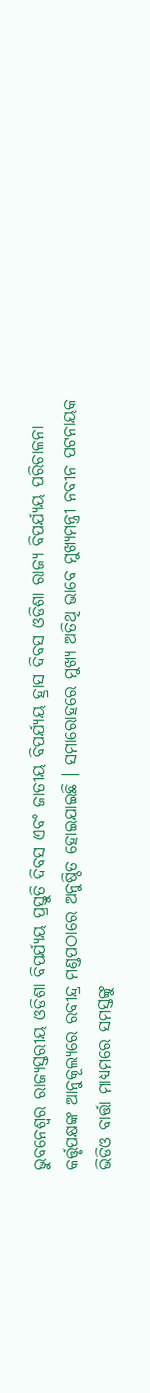ଭୁବନେଶ୍ୱର ରାଜ୍ୟସ୍ତରୀୟ ଓଡିଶା ବିପର୍ଯ୍ୟୟ ପ୍ରସ୍ତୁତି ଦିବସ ଏବଂ ଜାତୀୟ ବିପର୍ଯ୍ୟୟ ହ୍ରାସ ଦିବସ ଓଡିଶା ରାଜ୍ୟ ବିପର୍ଯ୍ୟୟ ପରିଚାଳନା କର୍ତ୍ତୃପକ୍ଷଙ୍କ ଆନୁକୂଲ୍ୟରେ ରବୀନ୍ଦ୍ର ମଣ୍ଡପଠାରେ ଅନୁଷ୍ଠିତ ହୋଇଯାଇଛି । ସମାରୋହରେ ମୁଖ୍ୟ ଅତିଥି ଭାବେ ମୁଖ୍ୟମନ୍ତ୍ରୀ ନବୀନ ପଟନାୟକ ଭିଡିଓ ବାର୍ତ୍ତା ମାଧ୍ୟମରେ ସମସ୍ତଙ୍କୁ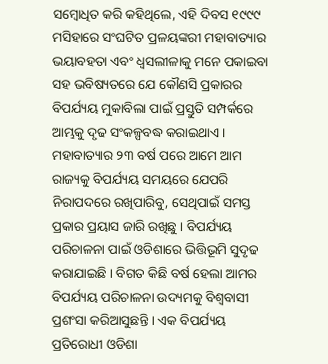ସମ୍ବୋଧିତ କରି କହିଥିଲେ, ଏହି ଦିବସ ୧୯୯୯ ମସିହାରେ ସଂଘଟିତ ପ୍ରଳୟଙ୍କରୀ ମହାବାତ୍ୟାର ଭୟାବହତା ଏବଂ ଧ୍ୱସଲୀଳାକୁ ମନେ ପକାଇବା ସହ ଭବିଷ୍ୟତରେ ଯେ କୌଣସି ପ୍ରକାରର ବିପର୍ଯ୍ୟୟ ମୁକାବିଲା ପାଇଁ ପ୍ରସ୍ତୁତି ସମ୍ପର୍କରେ ଆମ୍ଭକୁ ଦୃଢ ସଂକଳ୍ପବଦ୍ଧ କରାଇଥାଏ ।
ମହାବାତ୍ୟାର ୨୩ ବର୍ଷ ପରେ ଆମେ ଆମ ରାଜ୍ୟକୁ ବିପର୍ଯ୍ୟୟ ସମୟରେ ଯେପରି ନିରାପଦରେ ରଖିପାରିବୁ, ସେଥିପାଇଁ ସମସ୍ତ ପ୍ରକାର ପ୍ରୟାସ ଜାରି ରଖିଛୁ । ବିପର୍ଯ୍ୟୟ ପରିଚାଳନା ପାଇଁ ଓଡିଶାରେ ଭିତ୍ତିଭୂମି ସୁଦୃଢ କରାଯାଇଛି । ବିଗତ କିଛି ବର୍ଷ ହେଲା ଆମର ବିପର୍ଯ୍ୟୟ ପରିଚାଳନା ଉଦ୍ୟମକୁ ବିଶ୍ୱବାସୀ ପ୍ରଶଂସା କରିଆସୁଛନ୍ତି । ଏକ ବିପର୍ଯ୍ୟୟ ପ୍ରତିରୋଧୀ ଓଡିଶା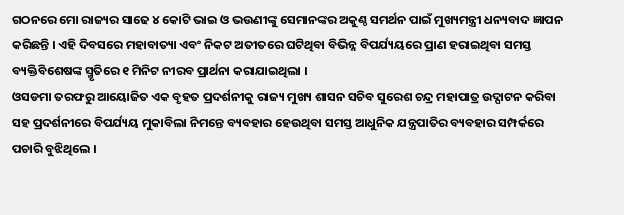ଗଠନରେ ମୋ ରାଜ୍ୟର ସାଢେ ୪ କୋଟି ଭାଇ ଓ ଭଉଣୀଙ୍କୁ ସେମାନଙ୍କର ଅକୁଣ୍ଠ ସମର୍ଥନ ପାଇଁ ମୁଖ୍ୟମନ୍ତ୍ରୀ ଧନ୍ୟବାଦ ଜ୍ଞାପନ କରିଛନ୍ତି । ଏହି ଦିବସରେ ମହାବାତ୍ୟା ଏବଂ ନିକଟ ଅତୀତରେ ଘଟିଥିବା ବିଭିନ୍ନ ବିପର୍ଯ୍ୟୟରେ ପ୍ରାଣ ହରାଇଥିବା ସମସ୍ତ ବ୍ୟକ୍ତିବିଶେଷଙ୍କ ସ୍ମୃତିରେ ୧ ମିନିଟ ନୀରବ ପ୍ରାର୍ଥନା କରାଯାଇଥିଲା ।
ଓସଡମା ତରଫରୁ ଆୟୋଜିତ ଏକ ବୃହତ ପ୍ରଦର୍ଶନୀକୁ ରାଜ୍ୟ ମୁଖ୍ୟ ଶାସନ ସଚିବ ସୁରେଶ ଚନ୍ଦ୍ର ମହାପାତ୍ର ଉଦ୍ଘାଟନ କରିବା ସହ ପ୍ରଦର୍ଶନୀରେ ବିପର୍ଯ୍ୟୟ ମୁକାବିଲା ନିମନ୍ତେ ବ୍ୟବହାର ହେଉଥିବା ସମସ୍ତ ଆଧୁନିକ ଯନ୍ତ୍ରପାତିର ବ୍ୟବହାର ସମ୍ପର୍କରେ ପଚାରି ବୁଝିଥିଲେ ।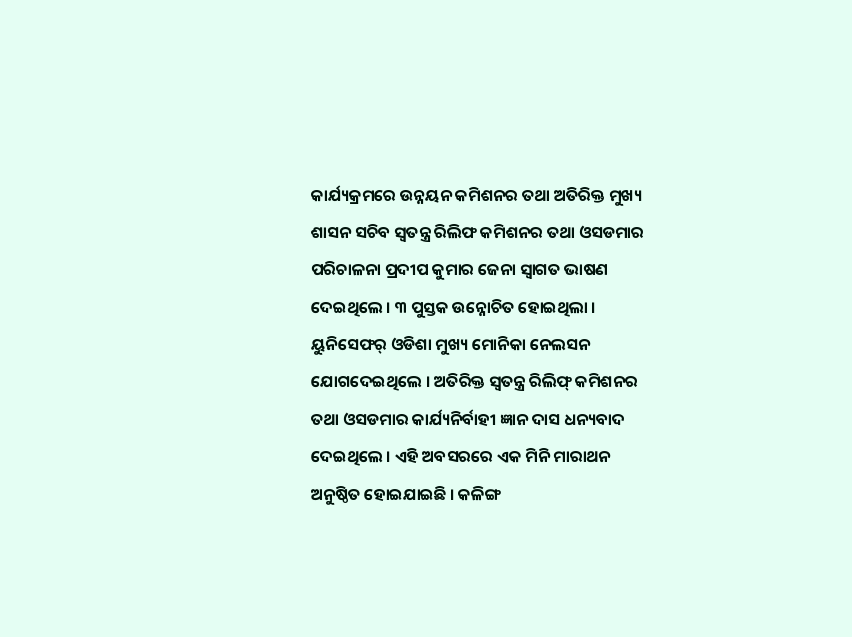କାର୍ଯ୍ୟକ୍ରମରେ ଉନ୍ନୟନ କମିଶନର ତଥା ଅତିରିକ୍ତ ମୁଖ୍ୟ ଶାସନ ସଚିବ ସ୍ୱତନ୍ତ୍ର ରିଲିଫ କମିଶନର ତଥା ଓସଡମାର ପରିଚାଳନା ପ୍ରଦୀପ କୁମାର ଜେନା ସ୍ୱାଗତ ଭାଷଣ ଦେଇଥିଲେ । ୩ ପୁସ୍ତକ ଉନ୍ନୋଚିତ ହୋଇଥିଲା । ୟୁନିସେଫର୍ ଓଡିଶା ମୁଖ୍ୟ ମୋନିକା ନେଲସନ ଯୋଗଦେଇଥିଲେ । ଅତିରିକ୍ତ ସ୍ୱତନ୍ତ୍ର ରିଲିଫ୍ କମିଶନର ତଥା ଓସଡମାର କାର୍ଯ୍ୟନିର୍ବାହୀ ଜ୍ଞାନ ଦାସ ଧନ୍ୟବାଦ ଦେଇଥିଲେ । ଏହି ଅବସରରେ ଏକ ମିନି ମାରାଥନ ଅନୁଷ୍ଠିତ ହୋଇଯାଇଛି । କଳିଙ୍ଗ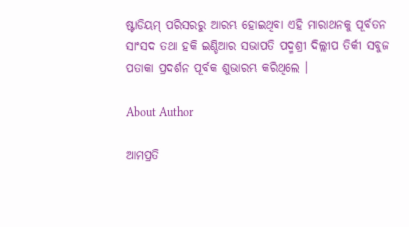ଷ୍ଟାଡିୟମ୍ ପରିସରରୁ ଆରମ୍ଭ ହୋଇଥିବା ଏହି ମାରାଥନକୁ ପୂର୍ବତନ ସାଂସଦ ତଥା ହକି ଇଣ୍ଡିଆର ସଭାପତି ପଦ୍ମଶ୍ରୀ ଦିଲ୍ଲୀପ ତିର୍କୀ ସବୁଜ ପତାକା ପ୍ରଦର୍ଶନ ପୂର୍ବକ ଶୁଭାରମ୍ଭ କରିଥିଲେ ।

About Author

ଆମପ୍ରତି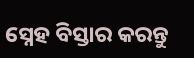ସ୍ନେହ ବିସ୍ତାର କରନ୍ତୁ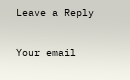Leave a Reply

Your email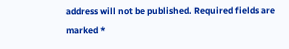address will not be published. Required fields are marked *